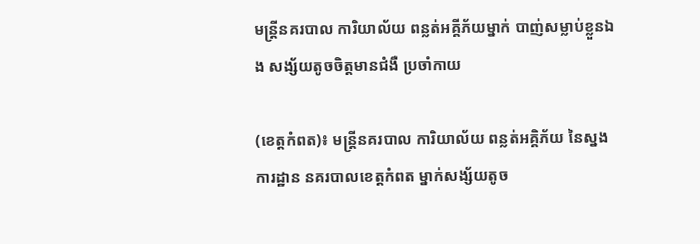មន្រ្តីនគរបាល ការិយាល័យ ពន្លត់អគ្គីភ័យម្នាក់ បាញ់សម្លាប់ខ្លួនឯង សង្ស័យតូចចិត្តមានជំងឺ ប្រចាំកាយ

(ខេត្តកំពត)៖ មន្រ្តីនគរបាល ការិយាល័យ ពន្លត់អគ្គិភ័យ នៃស្នងការដ្ឋាន នគរបាលខេត្តកំពត ម្នាក់សង្ស័យតូច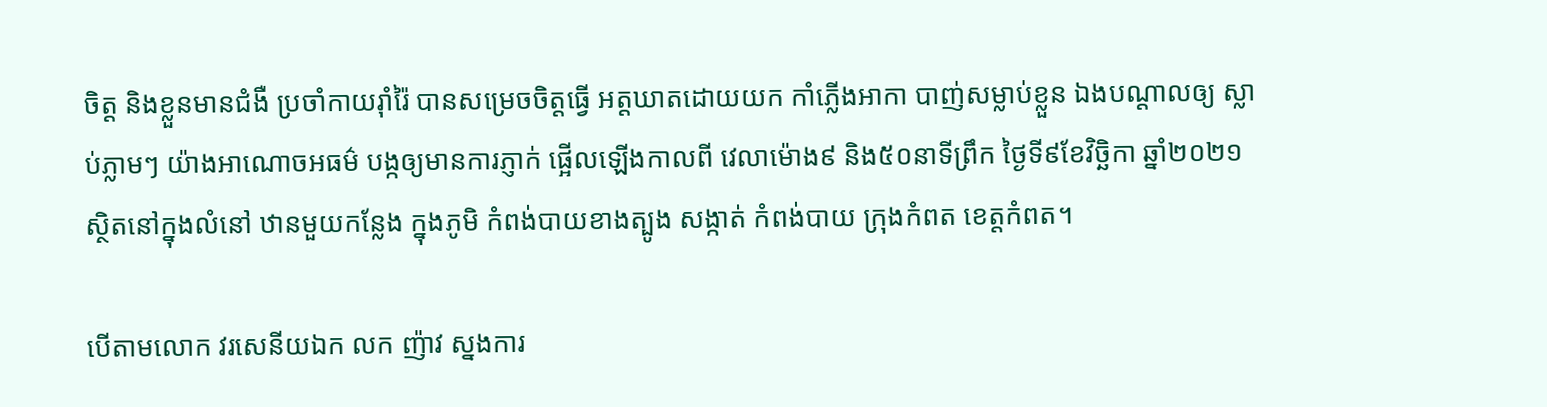ចិត្ត និងខ្លួនមានជំងឺ ប្រចាំកាយរ៉ាំរ៉ៃ បានសម្រេចចិត្តធ្វើ អត្តឃាតដោយយក កាំភ្លើងអាកា បាញ់សម្លាប់ខ្លួន ឯងបណ្តាលឲ្យ ស្លាប់ភ្លាមៗ យ៉ាងអាណោចអធម៌ បង្កឲ្យមានការភ្ញាក់ ផ្អើលឡើងកាលពី វេលាម៉ោង៩ និង៥០នាទីព្រឹក ថ្ងៃទី៩ខែវិច្ឆិកា ឆ្នាំ២០២១ ស្ថិតនៅក្នុងលំនៅ ឋានមួយកន្លែង ក្នុងភូមិ កំពង់បាយខាងត្បូង សង្កាត់ កំពង់បាយ ក្រុងកំពត ខេត្តកំពត។

បើតាមលោក វរសេនីយឯក លក ញ៉ាវ ស្នងការ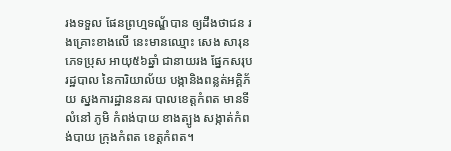រងទទួល ផែនព្រហ្មទណ្ឌ័បាន ឲ្យដឹងថាជន រងគ្រោះខាងលើ នេះមានឈ្មោះ សេង សារុន ភេទប្រុស អាយុ៥៦ឆ្នាំ ជានាយរង ផ្នែកសរុប រដ្ឋបាល នៃការិយាល័យ បង្កានិងពន្លត់អគ្គិភ័យ ស្នងការដ្ឋាននគរ បាលខេត្តកំពត មានទីលំនៅ ភូមិ កំពង់បាយ ខាងត្បូង សង្កាត់កំពង់បាយ ក្រុងកំពត ខេត្តកំពត។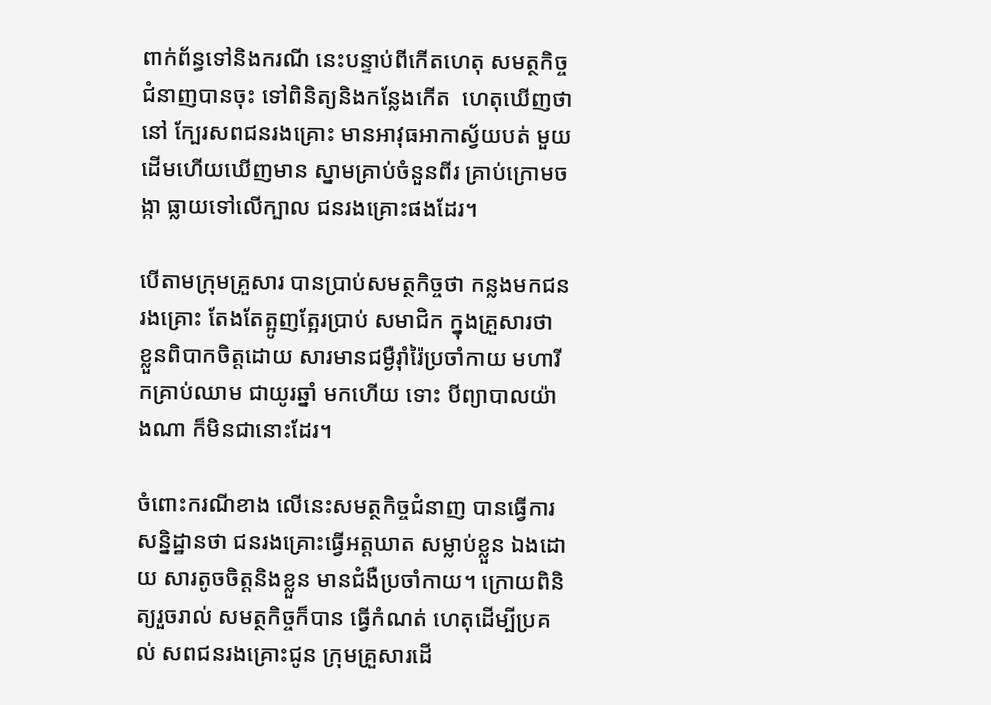ពាក់ព័ន្ធទៅនិងករណី នេះបន្ទាប់ពីកើតហេតុ សមត្ថកិច្ចជំនាញបានចុះ ទៅពិនិត្យនិងកន្លែងកើត  ហេតុឃើញថានៅ ក្បែរសពជនរងគ្រោះ មានអាវុធអាកាស្វ័យបត់ មួយដើមហើយឃើញមាន ស្នាមគ្រាប់ចំនួនពីរ គ្រាប់ក្រោមចង្កា ធ្លាយទៅលើក្បាល ជនរងគ្រោះផងដែរ។

បើតាមក្រុមគ្រួសារ បានប្រាប់សមត្ថកិច្ចថា កន្លងមកជនរងគ្រោះ តែងតែត្អូញត្អែរប្រាប់ សមាជិក ក្នុងគ្រួសារថា ខ្លួនពិបាកចិត្តដោយ សារមានជម្ងឺរ៉ាំរ៉ៃប្រចាំកាយ មហារីកគ្រាប់ឈាម ជាយូរឆ្នាំ មកហើយ ទោះ បីព្យាបាលយ៉ាងណា ក៏មិនជានោះដែរ។

ចំពោះករណីខាង លើនេះសមត្ថកិច្ចជំនាញ បានធ្វើការសន្និដ្ឋានថា ជនរងគ្រោះធ្វើអត្តឃាត សម្លាប់ខ្លួន ឯងដោយ សារតូចចិត្តនិងខ្លួន មានជំងឺប្រចាំកាយ។ ក្រោយពិនិត្យរួចរាល់ សមត្ថកិច្ចក៏បាន ធ្វើកំណត់ ហេតុដើម្បីប្រគល់ សពជនរងគ្រោះជូន ក្រុមគ្រួសារដើ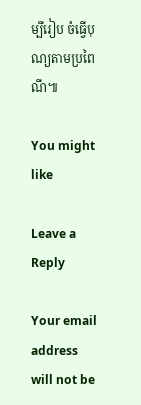ម្បីរៀប ចំធ្វើបុណ្យតាមប្រពៃណី៕

You might like

Leave a Reply

Your email address will not be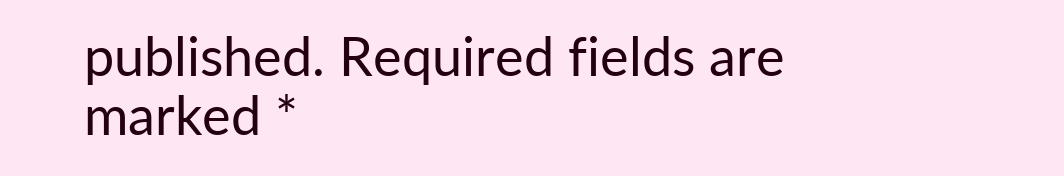published. Required fields are marked *